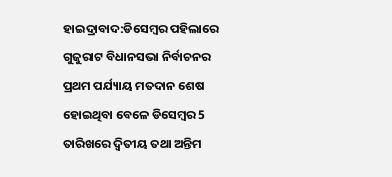ହାଇଦ୍ରାବାଦ:ଡିସେମ୍ବର ପହିଲାରେ ଗୁଜୁରାଟ ବିଧାନସଭା ନିର୍ବାଚନର ପ୍ରଥମ ପର୍ଯ୍ୟାୟ ମତଦାନ ଶେଷ ହୋଇଥିବା ବେଳେ ଡିସେମ୍ବର 5 ତାରିଖରେ ଦ୍ୱିତୀୟ ତଥା ଅନ୍ତିମ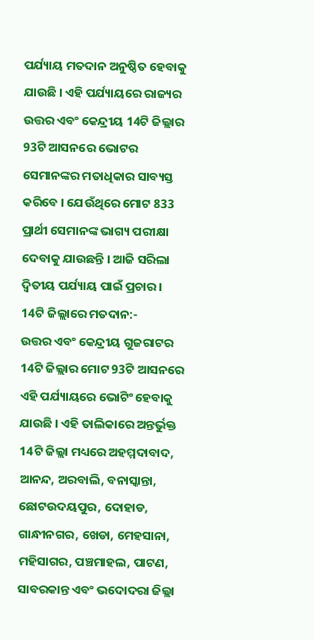ପର୍ଯ୍ୟାୟ ମତଦାନ ଅନୁଷ୍ଠିତ ହେବାକୁ ଯାଉଛି । ଏହି ପର୍ଯ୍ୟାୟରେ ରାଜ୍ୟର ଉତ୍ତର ଏବଂ କେନ୍ଦ୍ରୀୟ 14ଟି ଜିଲ୍ଲାର 93ଟି ଆସନରେ ଭୋଟର ସେମାନଙ୍କର ମତାଧିକାର ସାବ୍ୟସ୍ତ କରିବେ । ଯେଉଁଥିରେ ମୋଟ 833 ପ୍ରାର୍ଥୀ ସେମାନଙ୍କ ଭାଗ୍ୟ ପରୀକ୍ଷା ଦେବାକୁ ଯାଉଛନ୍ତି । ଆଜି ସରିଲା ଦ୍ୱିତୀୟ ପର୍ଯ୍ୟାୟ ପାଇଁ ପ୍ରଚାର ।
14ଟି ଜିଲ୍ଲାରେ ମତଦାନ:-
ଉତ୍ତର ଏବଂ କେନ୍ଦ୍ରୀୟ ଗୁଜରାଟର 14ଟି ଜିଲ୍ଲାର ମୋଟ 93ଟି ଆସନରେ ଏହି ପର୍ଯ୍ୟାୟରେ ଭୋଟିଂ ହେବାକୁ ଯାଉଛି । ଏହି ତାଲିକାରେ ଅନ୍ତର୍ଭୁକ୍ତ 14ଟି ଜିଲ୍ଲା ମଧ୍ୟରେ ଅହମ୍ମଦାବାଦ, ଆନନ୍ଦ, ଅରବାଲି, ବନାସ୍କାନ୍ତା, ଛୋଟଉଦୟପୁର, ଦୋହାଡ, ଗାନ୍ଧୀନଗର, ଖେଡା, ମେହସାନା, ମହିସାଗର, ପଞ୍ଚମାହଲ, ପାଟଣ, ସାବରକାନ୍ତ ଏବଂ ଭଦୋଦରା ଜିଲ୍ଲା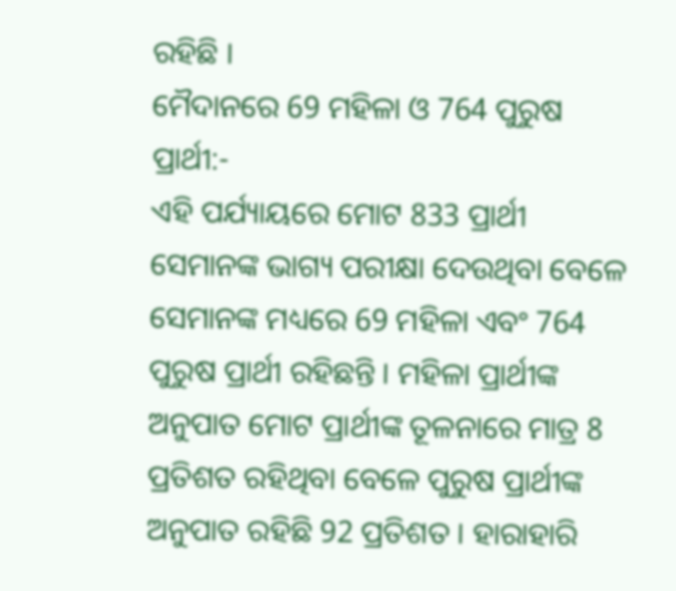ରହିଛି ।
ମୈଦାନରେ 69 ମହିଳା ଓ 764 ପୁରୁଷ ପ୍ରାର୍ଥୀ:-
ଏହି ପର୍ଯ୍ୟାୟରେ ମୋଟ 833 ପ୍ରାର୍ଥୀ ସେମାନଙ୍କ ଭାଗ୍ୟ ପରୀକ୍ଷା ଦେଉଥିବା ବେଳେ ସେମାନଙ୍କ ମଧ୍ୟରେ 69 ମହିଳା ଏବଂ 764 ପୁରୁଷ ପ୍ରାର୍ଥୀ ରହିଛନ୍ତି । ମହିଳା ପ୍ରାର୍ଥୀଙ୍କ ଅନୁପାତ ମୋଟ ପ୍ରାର୍ଥୀଙ୍କ ତୂଳନାରେ ମାତ୍ର 8 ପ୍ରତିଶତ ରହିଥିବା ବେଳେ ପୁରୁଷ ପ୍ରାର୍ଥୀଙ୍କ ଅନୁପାତ ରହିଛି 92 ପ୍ରତିଶତ । ହାରାହାରି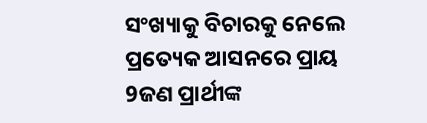ସଂଖ୍ୟାକୁ ବିଚାରକୁ ନେଲେ ପ୍ରତ୍ୟେକ ଆସନରେ ପ୍ରାୟ 9ଜଣ ପ୍ରାର୍ଥୀଙ୍କ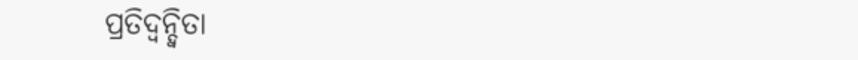ପ୍ରତିଦ୍ବନ୍ଦ୍ବିତା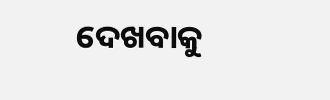ଦେଖବାକୁ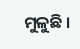ମୁଳୁଛି ।